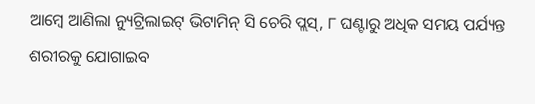ଆମ୍ୱେ ଆଣିଲା ନ୍ୟୁଟ୍ରିଲାଇଟ୍ ଭିଟାମିନ୍ ସି ଚେରି ପ୍ଲସ୍, ୮ ଘଣ୍ଟାରୁ ଅଧିକ ସମୟ ପର୍ଯ୍ୟନ୍ତ ଶରୀରକୁ ଯୋଗାଇବ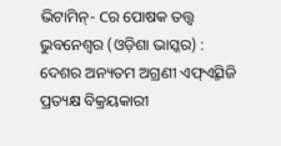ଭିଟାମିନ୍- Cର ପୋଷକ ତତ୍ତ୍ୱ
ଭୁବନେଶ୍ୱର (ଓଡ଼ିଶା ଭାସ୍କର) : ଦେଶର ଅନ୍ୟତମ ଅଗ୍ରଣୀ ଏଫ୍ଏ୍ମସିଜି ପ୍ରତ୍ୟକ୍ଷ ବିକ୍ରୟକାରୀ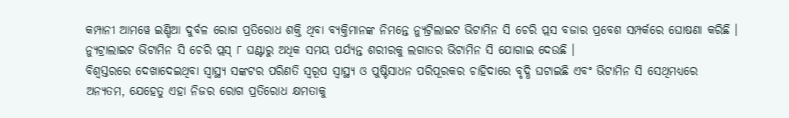କମ୍ପାନୀ ଆମୱେ ଇଣ୍ଡିଆ ଦୁର୍ବଳ ରୋଗ ପ୍ରତିରୋଧ ଶକ୍ତି ଥିବା ବ୍ୟକ୍ତିମାନଙ୍କ ନିମନ୍ତେ ନ୍ୟୁଟ୍ରିଲାଇଟ ଭିଟାମିନ ସି ଚେରି ପ୍ଲସ ବଜାର ପ୍ରବେଶ ସମ୍ପର୍କରେ ଘୋଷଣା କରିଛି । ନ୍ୟୁଟ୍ରାଲାଇଟ ଭିଟାମିନ ସି ଚେରି ପ୍ଲସ୍ ୮ ଘଣ୍ଟାରୁ ଅଧିକ ସମୟ ପର୍ଯ୍ୟନ୍ତ ଶରୀରକୁ ଲଗାତର ଭିଟାମିନ ସି ଯୋଗାଇ ଦେଉଛି ।
ବିଶ୍ୱସ୍ତରରେ ଦେଖାଦେଇଥିବା ସ୍ୱାସ୍ଥ୍ୟ ସଙ୍କଟର ପରିଣତି ସ୍ୱରୂପ ସ୍ୱାସ୍ଥ୍ୟ ଓ ପୁଷ୍ଟିସାଧନ ପରିପୂରକର ଚାହିଦାରେ ବୃଦ୍ଧି ଘଟାଇଛି ଏବଂ ଭିଟାମିନ ସି ସେଥିମଧ୍ୟରେ ଅନ୍ୟତମ, ଯେହେତୁ ଏହା ନିଜର ରୋଗ ପ୍ରତିରୋଧ କ୍ଷମତାକୁ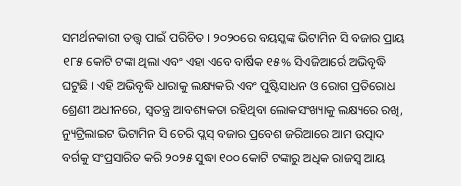ସମର୍ଥନକାରୀ ତତ୍ତ୍ୱ ପାଇଁ ପରିଚିତ । ୨୦୨୦ରେ ବୟସ୍କଙ୍କ ଭିଟାମିନ ସି ବଜାର ପ୍ରାୟ ୧୮୫ କୋଟି ଟଙ୍କା ଥିଲା ଏବଂ ଏହା ଏବେ ବାର୍ଷିକ ୧୫% ସିଏଜିଆର୍ରେ ଅଭିବୃଦ୍ଧି ଘଟୁଛି । ଏହି ଅଭିବୃଦ୍ଧି ଧାରାକୁ ଲକ୍ଷ୍ୟକରି ଏବଂ ପୁଷ୍ଟିସାଧନ ଓ ରୋଗ ପ୍ରତିରୋଧ ଶ୍ରେଣୀ ଅଧୀନରେ, ସ୍ୱତନ୍ତ୍ର ଆବଶ୍ୟକତା ରହିଥିବା ଲୋକସଂଖ୍ୟାକୁ ଲକ୍ଷ୍ୟରେ ରଖି, ନ୍ୟୁଟ୍ରିଲାଇଟ ଭିଟାମିନ ସି ଚେରି ପ୍ଲସ୍ ବଜାର ପ୍ରବେଶ ଜରିଆରେ ଆମ ଉତ୍ପାଦ ବର୍ଗକୁ ସଂପ୍ରସାରିତ କରି ୨୦୨୫ ସୁଦ୍ଧା ୧୦୦ କୋଟି ଟଙ୍କାରୁ ଅଧିକ ରାଜସ୍ୱ ଆୟ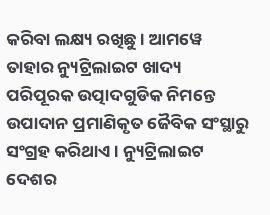କରିବା ଲକ୍ଷ୍ୟ ରଖିଛୁ । ଆମୱେ ତାହାର ନ୍ୟୁଟ୍ରିଲାଇଟ ଖାଦ୍ୟ ପରିପୂରକ ଉତ୍ପାଦଗୁଡିକ ନିମନ୍ତେ ଉପାଦାନ ପ୍ରମାଣିକୃତ ଜୈବିକ ସଂସ୍ଥାରୁ ସଂଗ୍ରହ କରିଥାଏ । ନ୍ୟୁଟ୍ରିଲାଇଟ ଦେଶର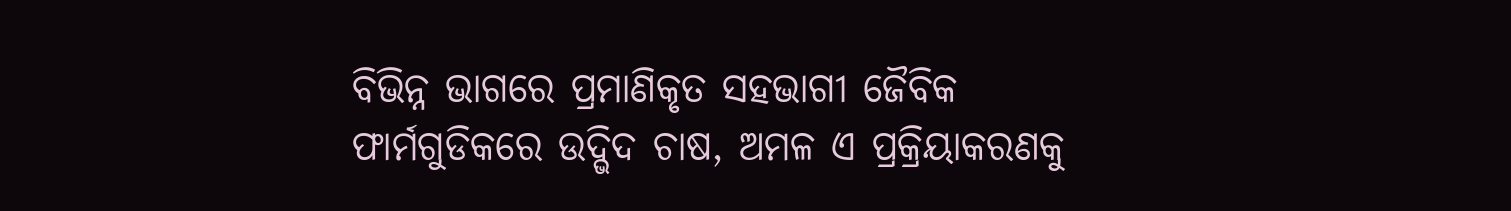ବିଭିନ୍ନ ଭାଗରେ ପ୍ରମାଣିକୃତ ସହଭାଗୀ ଜୈବିକ ଫାର୍ମଗୁଡିକରେ ଉଦ୍ଭିଦ ଚାଷ, ଅମଳ ଏ ପ୍ରକ୍ରିୟାକରଣକୁ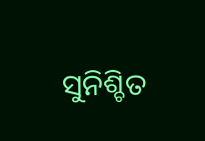ସୁନିଶ୍ଚିତ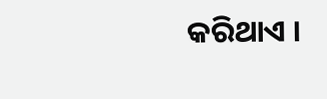କରିଥାଏ ।